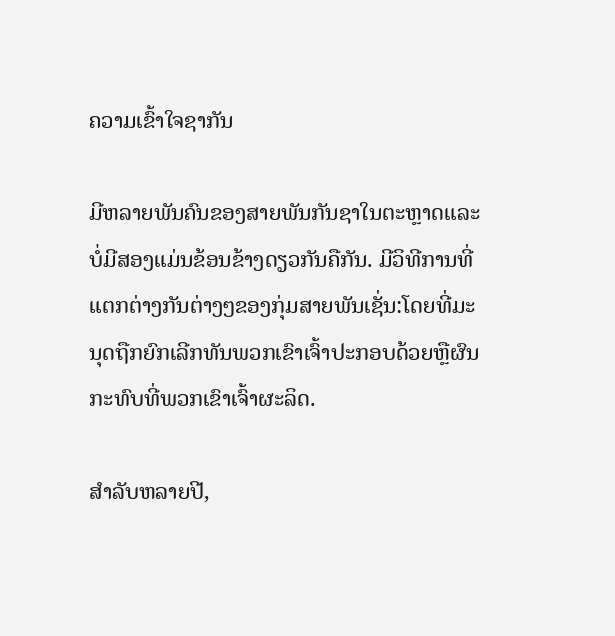ຄວາມເຂົ້າໃຈຊາກັນ

ມີຫລາຍພັນຄົນຂອງສາຍພັນກັນຊາໃນຕະຫຼາດແລະບໍ່ມີສອງແມ່ນຂ້ອນຂ້າງດຽວກັນຄືກັນ. ມີວິທີການທີ່ແຕກຕ່າງກັນຕ່າງໆຂອງກຸ່ມສາຍພັນເຊັ່ນ:ໂດຍທີ່ມະນຸດຖືກຍົກເລີກທັນພວກເຂົາເຈົ້າປະກອບດ້ວຍຫຼືຜົນກະທົບທີ່ພວກເຂົາເຈົ້າຜະລິດ.

ສໍາລັບຫລາຍປີ,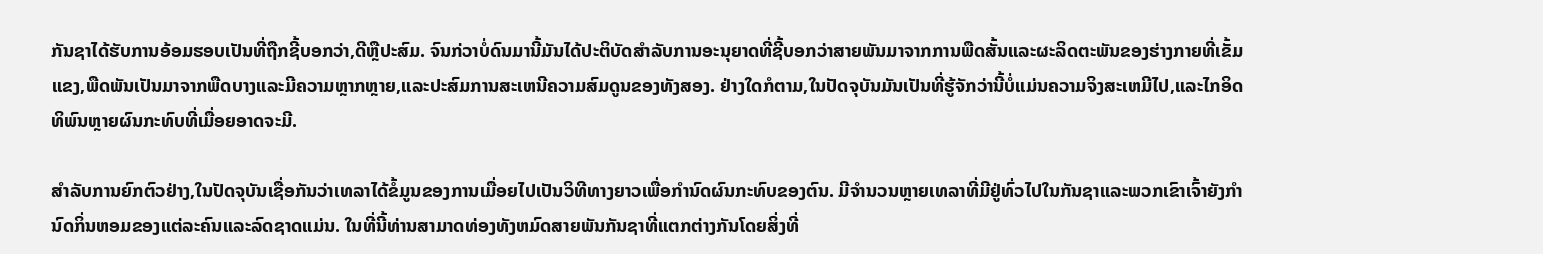ກັນຊາໄດ້ຮັບການອ້ອມຮອບເປັນທີ່ຖືກຊີ້ບອກວ່າ,ດີຫຼືປະສົມ. ຈົນກ່ວາບໍ່ດົນມານີ້ມັນໄດ້ປະຕິບັດສໍາລັບການອະນຸຍາດທີ່ຊີ້ບອກວ່າສາຍພັນມາຈາກການພືດສັ້ນແລະຜະລິດຕະພັນຂອງຮ່າງກາຍທີ່ເຂັ້ມແຂງ,ພືດພັນເປັນມາຈາກພືດບາງແລະມີຄວາມຫຼາກຫຼາຍ,ແລະປະສົມການສະເຫນີຄວາມສົມດູນຂອງທັງສອງ. ຢ່າງໃດກໍຕາມ,ໃນປັດຈຸບັນມັນເປັນທີ່ຮູ້ຈັກວ່ານີ້ບໍ່ແມ່ນຄວາມຈິງສະເຫມີໄປ,ແລະໄກອິດທິພົນຫຼາຍຜົນກະທົບທີ່ເມື່ອຍອາດຈະມີ.

ສໍາລັບການຍົກຕົວຢ່າງ,ໃນປັດຈຸບັນເຊື່ອກັນວ່າເທລາໄດ້ຂໍ້ມູນຂອງການເມື່ອຍໄປເປັນວິທີທາງຍາວເພື່ອກໍານົດຜົນກະທົບຂອງຕົນ. ມີຈໍານວນຫຼາຍເທລາທີ່ມີຢູ່ທົ່ວໄປໃນກັນຊາແລະພວກເຂົາເຈົ້າຍັງກໍານົດກິ່ນຫອມຂອງແຕ່ລະຄົນແລະລົດຊາດແມ່ນ. ໃນທີ່ນີ້ທ່ານສາມາດທ່ອງທັງຫມົດສາຍພັນກັນຊາທີ່ແຕກຕ່າງກັນໂດຍສິ່ງທີ່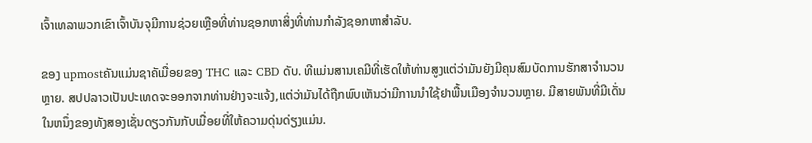ເຈົ້າເທລາພວກເຂົາເຈົ້າບັນຈຸມີການຊ່ວຍເຫຼືອທີ່ທ່ານຊອກຫາສິ່ງທີ່ທ່ານກໍາລັງຊອກຫາສໍາລັບ.

ຂອງ upmostຄັນແມ່ນຊາຄັເມື່ອຍຂອງ THC ແລະ CBD ດັບ. ທີແມ່ນສານເຄມີທີ່ເຮັດໃຫ້ທ່ານສູງແຕ່ວ່າມັນຍັງມີຄຸນສົມບັດການຮັກສາຈໍານວນຫຼາຍ. ສປປລາວເປັນປະເທດຈະອອກຈາກທ່ານຢ່າງຈະແຈ້ງ,ແຕ່ວ່າມັນໄດ້ຖືກພົບເຫັນວ່າມີການນໍາໃຊ້ຢາພື້ນເມືອງຈໍານວນຫຼາຍ. ມີສາຍພັນທີ່ມີເດັ່ນໃນຫນຶ່ງຂອງທັງສອງເຊັ່ນດຽວກັນກັບເມື່ອຍທີ່ໃຫ້ຄວາມດຸ່ນດ່ຽງແມ່ນ.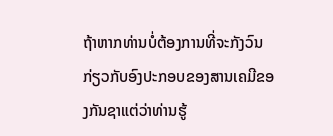ຖ້າຫາກທ່ານບໍ່ຕ້ອງການທີ່ຈະກັງວົນກ່ຽວກັບອົງປະກອບຂອງສານເຄມີຂອງກັນຊາແຕ່ວ່າທ່ານຮູ້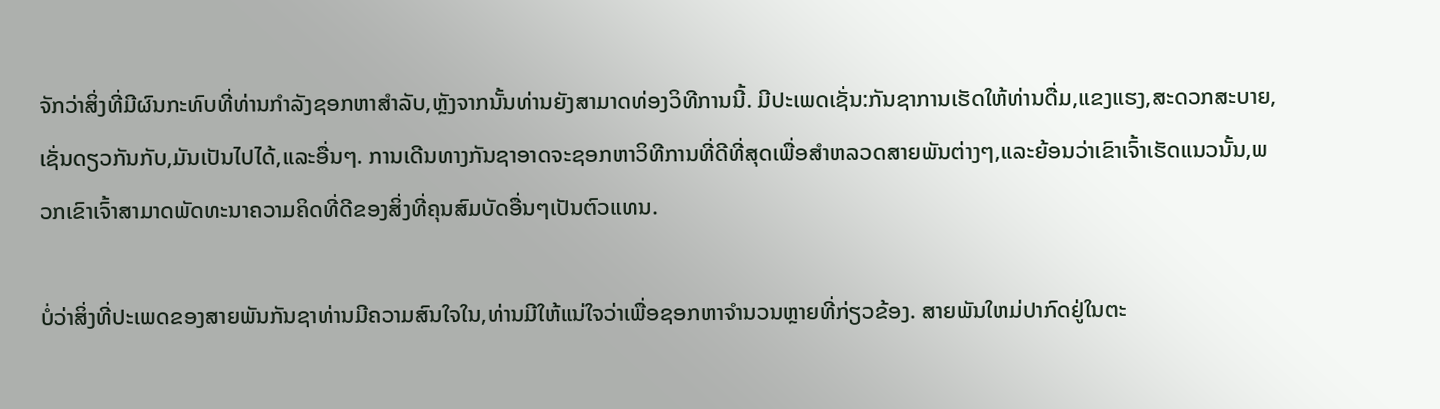ຈັກວ່າສິ່ງທີ່ມີຜົນກະທົບທີ່ທ່ານກໍາລັງຊອກຫາສໍາລັບ,ຫຼັງຈາກນັ້ນທ່ານຍັງສາມາດທ່ອງວິທີການນີ້. ມີປະເພດເຊັ່ນ:ກັນຊາການເຮັດໃຫ້ທ່ານດື່ມ,ແຂງແຮງ,ສະດວກສະບາຍ,ເຊັ່ນດຽວກັນກັບ,ມັນເປັນໄປໄດ້,ແລະອື່ນໆ. ການເດີນທາງກັນຊາອາດຈະຊອກຫາວິທີການທີ່ດີທີ່ສຸດເພື່ອສໍາຫລວດສາຍພັນຕ່າງໆ,ແລະຍ້ອນວ່າເຂົາເຈົ້າເຮັດແນວນັ້ນ,ພວກເຂົາເຈົ້າສາມາດພັດທະນາຄວາມຄິດທີ່ດີຂອງສິ່ງທີ່ຄຸນສົມບັດອື່ນໆເປັນຕົວແທນ.

ບໍ່ວ່າສິ່ງທີ່ປະເພດຂອງສາຍພັນກັນຊາທ່ານມີຄວາມສົນໃຈໃນ,ທ່ານມີໃຫ້ແນ່ໃຈວ່າເພື່ອຊອກຫາຈໍານວນຫຼາຍທີ່ກ່ຽວຂ້ອງ. ສາຍພັນໃຫມ່ປາກົດຢູ່ໃນຕະ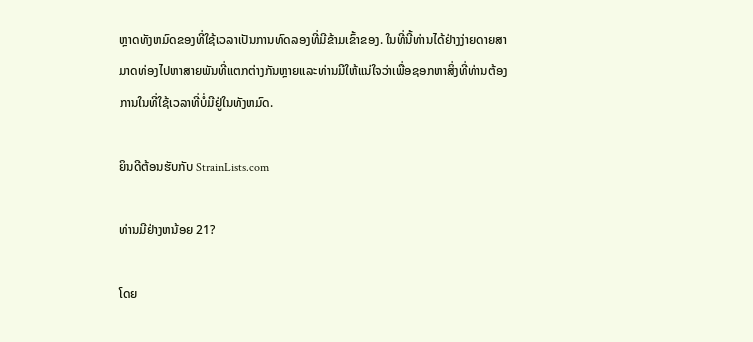ຫຼາດທັງຫມົດຂອງທີ່ໃຊ້ເວລາເປັນການທົດລອງທີ່ມີຂ້າມເຂົ້າຂອງ. ໃນທີ່ນີ້ທ່ານໄດ້ຢ່າງງ່າຍດາຍສາມາດທ່ອງໄປຫາສາຍພັນທີ່ແຕກຕ່າງກັນຫຼາຍແລະທ່ານມີໃຫ້ແນ່ໃຈວ່າເພື່ອຊອກຫາສິ່ງທີ່ທ່ານຕ້ອງການໃນທີ່ໃຊ້ເວລາທີ່ບໍ່ມີຢູ່ໃນທັງຫມົດ.

ຍິນດີຕ້ອນຮັບກັບ StrainLists.com

ທ່ານມີຢ່າງຫນ້ອຍ 21?

ໂດຍ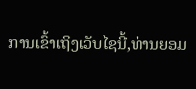ການເຂົ້າເຖິງເວັບໄຊນີ້,ທ່ານຍອມ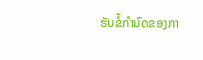ຮັບຂໍ້ກໍານົດຂອງກາ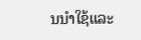ນນໍາໃຊ້ແລະ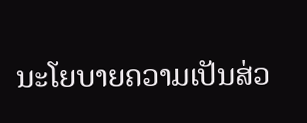ນະໂຍບາຍຄວາມເປັນສ່ວ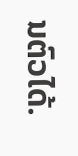ນຕົວໄດ້.